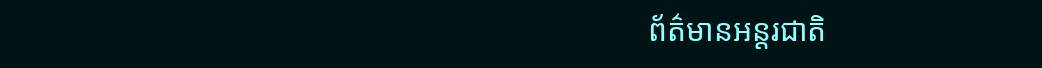ព័ត៌មានអន្តរជាតិ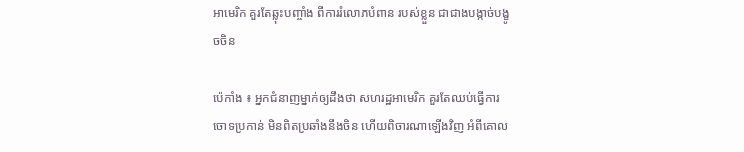អាមេរិក គួរតែឆ្លុះបញ្ចាំង ពីការរំលោភបំពាន របស់ខ្លួន ជាជាងបង្កាច់បង្ខូចចិន

ប៉េកាំង ៖ អ្នកជំនាញម្នាក់ឲ្យដឹងថា សហរដ្ឋអាមេរិក គួរតែឈប់ធ្វើការចោទប្រកាន់ មិនពិតប្រឆាំងនឹងចិន ហើយពិចារណាឡើងវិញ អំពីគោល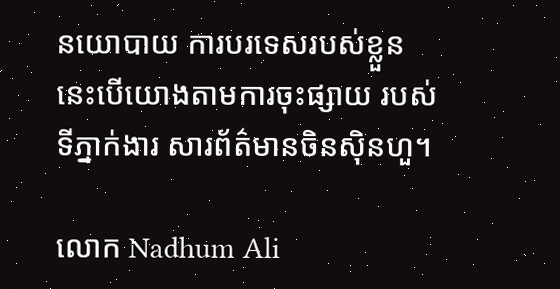នយោបាយ ការបរទេសរបស់ខ្លួន នេះបើយោងតាមការចុះផ្សាយ របស់ទីភ្នាក់ងារ សារព័ត៌មានចិនស៊ិនហួ។

លោក Nadhum Ali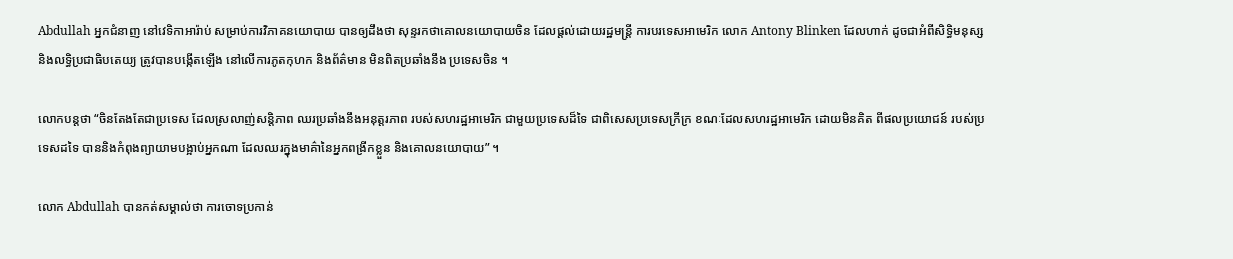Abdullah អ្នកជំនាញ នៅវេទិកាអារ៉ាប់ សម្រាប់ការវិភាគនយោបាយ បានឲ្យដឹងថា សុន្ទរកថាគោលនយោបាយចិន ដែលផ្តល់ដោយរដ្ឋមន្ត្រី ការបរទេសអាមេរិក លោក Antony Blinken ដែលហាក់ ដូចជាអំពីសិទ្ធិមនុស្ស និងលទ្ធិប្រជាធិបតេយ្យ ត្រូវបានបង្កើតឡើង នៅលើការភូតកុហក និងព័ត៌មាន មិនពិតប្រឆាំងនឹង ប្រទេសចិន ។

លោកបន្ដថា “ចិនតែងតែជាប្រទេស ដែលស្រលាញ់សន្តិភាព ឈរប្រឆាំងនឹងអនុត្តរភាព របស់សហរដ្ឋអាមេរិក ជាមួយប្រទេសដ៏ទៃ ជាពិសេសប្រទេសក្រីក្រ ខណៈដែលសហរដ្ឋអាមេរិក ដោយមិនគិត ពីផលប្រយោជន៍ របស់ប្រទេសដទៃ បាននិងកំពុងព្យាយាមបង្អាប់អ្នកណា ដែលឈរក្នុងមាគ៌ានៃអ្នកពង្រីកខ្លួន និងគោលនយោបាយ” ។

លោក Abdullah បានកត់សម្គាល់ថា ការចោទប្រកាន់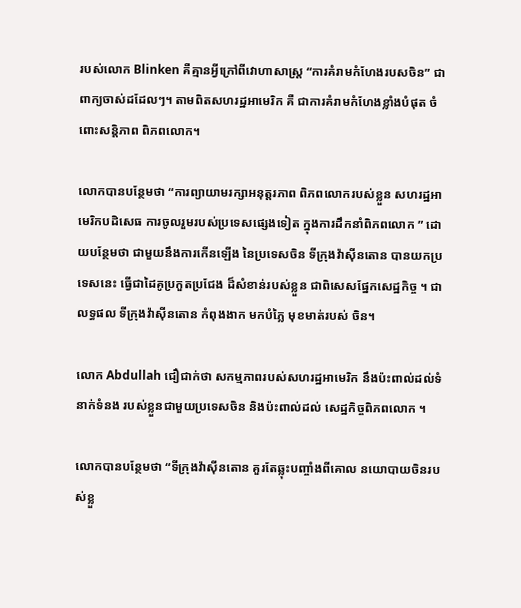របស់លោក Blinken គឺគ្មានអ្វីក្រៅពីវោហាសាស្ត្រ “ការគំរាមកំហែងរបសចិន” ជាពាក្យចាស់ដដែលៗ។ តាមពិតសហរដ្ឋអាមេរិក គឺ ជាការគំរាមកំហែងខ្លាំងបំផុត ចំពោះសន្តិភាព ពិភពលោក។

លោកបានបន្ថែមថា “ការព្យាយាមរក្សាអនុត្តរភាព ពិភពលោករបស់ខ្លួន សហរដ្ឋអាមេរិកបដិសេធ ការចូលរួមរបស់ប្រទេសផ្សេងទៀត ក្នុងការដឹកនាំពិភពលោក ” ដោយបន្ថែមថា ជាមួយនឹងការកើនឡើង នៃប្រទេសចិន ទីក្រុងវ៉ាស៊ីនតោន បានយកប្រទេសនេះ ធ្វើជាដៃគូប្រកួតប្រជែង ដ៏សំខាន់របស់ខ្លួន ជាពិសេសផ្នែកសេដ្ឋកិច្ច ។ ជាលទ្ធផល ទីក្រុងវ៉ាស៊ីនតោន កំពុងងាក មកបំភ្លៃ មុខមាត់របស់ ចិន។

លោក Abdullah ជឿជាក់ថា សកម្មភាពរបស់សហរដ្ឋអាមេរិក នឹងប៉ះពាល់ដល់ទំនាក់ទំនង របស់ខ្លួនជាមួយប្រទេសចិន និងប៉ះពាល់ដល់ សេដ្ឋកិច្ចពិភពលោក ។

លោកបានបន្ថែមថា “ទីក្រុងវ៉ាស៊ីនតោន គួរតែឆ្លុះបញ្ចាំងពីគោល នយោបាយចិនរបស់ខ្លួ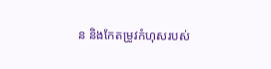ន និងកែតម្រូវកំហុសរបស់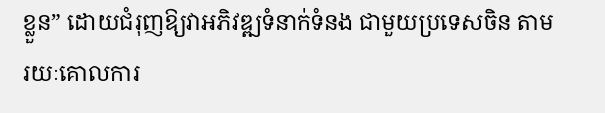ខ្លួន” ដោយជំរុញឱ្យវាអភិវឌ្ឍទំនាក់ទំនង ជាមួយប្រទេសចិន តាមរយៈគោលការ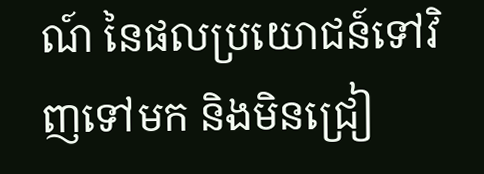ណ៍ នៃផលប្រយោជន៍ទៅវិញទៅមក និងមិនជ្រៀ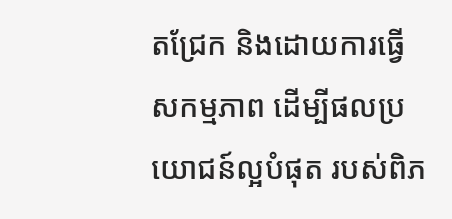តជ្រែក និងដោយការធ្វើសកម្មភាព ដើម្បីផលប្រយោជន៍ល្អបំផុត របស់ពិភ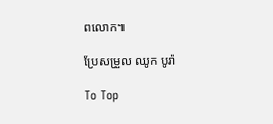ពលោក៕

ប្រែសម្រួល ឈូក បូរ៉ា

To Top